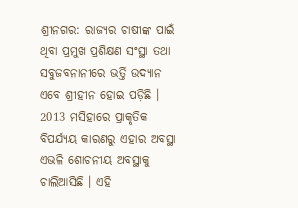ଶ୍ରୀନଗର: ରାଜ୍ୟର ଚାଷୀଙ୍କ ପାଇଁ ଥିବା ପ୍ରମୁଖ ପ୍ରଶିକ୍ଷଣ ସଂସ୍ଥା ତଥା ସବୁଜବନାନୀରେ ଭର୍ତ୍ତି ଉଦ୍ୟାନ ଏବେ ଶ୍ରୀହୀନ ହୋଇ ପଡ଼ିଛି । 2013 ମସିହାରେ ପ୍ରାକୃତିକ ବିପର୍ଯ୍ୟୟ କାରଣରୁ ଏହାର ଅବସ୍ଥା ଏଭଳି ଶୋଚନୀୟ ଅବସ୍ଥାକୁ ଚାଲିଆସିଛି । ଏହି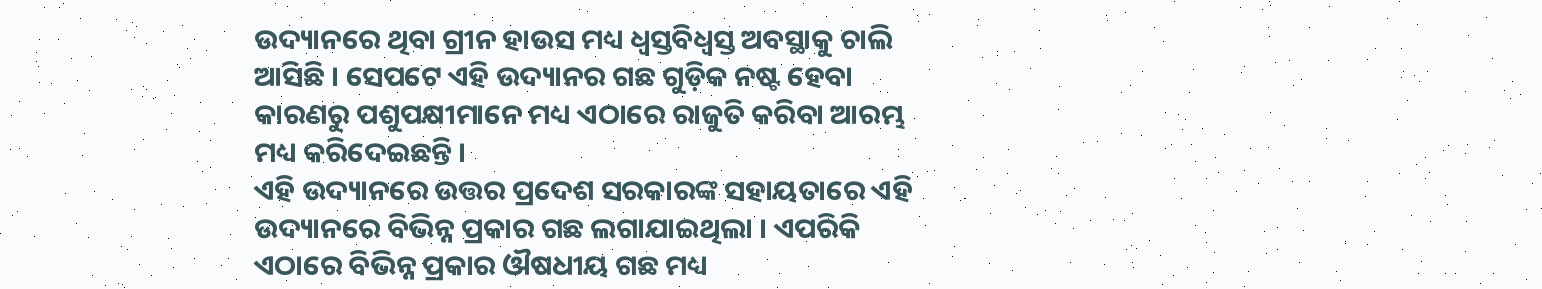ଉଦ୍ୟାନରେ ଥିବା ଗ୍ରୀନ ହାଉସ ମଧ୍ୟ ଧ୍ବସ୍ତବିଧ୍ବସ୍ତ ଅବସ୍ଥାକୁ ଚାଲି ଆସିଛି । ସେପଟେ ଏହି ଉଦ୍ୟାନର ଗଛ ଗୁଡ଼ିକ ନଷ୍ଟ ହେବା କାରଣରୁ ପଶୁପକ୍ଷୀମାନେ ମଧ୍ୟ ଏଠାରେ ରାଜୁତି କରିବା ଆରମ୍ଭ ମଧ୍ୟ କରିଦେଇଛନ୍ତି ।
ଏହି ଉଦ୍ୟାନରେ ଉତ୍ତର ପ୍ରଦେଶ ସରକାରଙ୍କ ସହାୟତାରେ ଏହି ଉଦ୍ୟାନରେ ବିଭିନ୍ନ ପ୍ରକାର ଗଛ ଲଗାଯାଇଥିଲା । ଏପରିକି ଏଠାରେ ବିଭିନ୍ନ ପ୍ରକାର ଔଷଧୀୟ ଗଛ ମଧ୍ୟ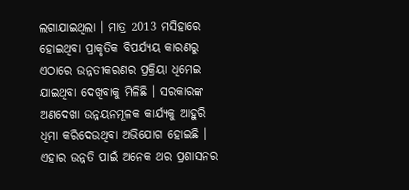ଲଗାଯାଇଥିଲା । ମାତ୍ର 2013 ମସିହାରେ ହୋଇଥିବା ପ୍ରାକୃତିକ ବିପର୍ଯ୍ୟୟ କାରଣରୁ ଏଠାରେ ଉନ୍ନତୀକରଣର ପ୍ରକ୍ରିୟା ଧିମେଇ ଯାଇଥିବା ଦେଖିବାକୁ ମିଳିଛି । ସରକାରଙ୍କ ଅଣଦେଖା ଉନ୍ନୟନମୂଳକ କାର୍ଯ୍ୟକୁ ଆହୁରି ଧିମା କରିଦେଉଥିବା ଅଭିଯୋଗ ହୋଇଛି ।
ଏହାର ଉନ୍ନତି ପାଇଁ ଅନେକ ଥର ପ୍ରଶାସନର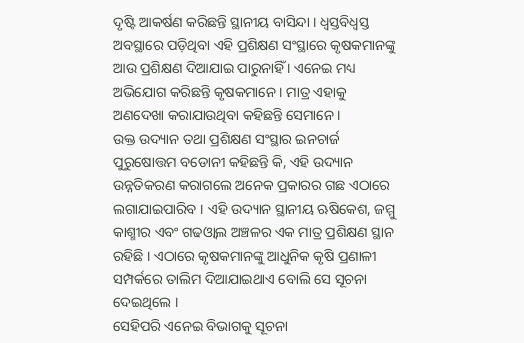ଦୃଷ୍ଟି ଆକର୍ଷଣ କରିଛନ୍ତି ସ୍ଥାନୀୟ ବାସିନ୍ଦା । ଧ୍ବସ୍ତବିଧ୍ବସ୍ତ ଅବସ୍ଥାରେ ପଡ଼ିଥିବା ଏହି ପ୍ରଶିକ୍ଷଣ ସଂସ୍ଥାରେ କୃଷକମାନଙ୍କୁ ଆଉ ପ୍ରଶିକ୍ଷଣ ଦିଆଯାଇ ପାରୁନାହିଁ । ଏନେଇ ମଧ୍ୟ ଅଭିଯୋଗ କରିଛନ୍ତି କୃଷକମାନେ । ମାତ୍ର ଏହାକୁ ଅଣଦେଖା କରାଯାଉଥିବା କହିଛନ୍ତି ସେମାନେ ।
ଉକ୍ତ ଉଦ୍ୟାନ ତଥା ପ୍ରଶିକ୍ଷଣ ସଂସ୍ଥାର ଇନଚାର୍ଜ ପୁରୁଷୋତ୍ତମ ବଡୋନୀ କହିଛନ୍ତି କି, ଏହି ଉଦ୍ୟାନ ଉନ୍ନତିକରଣ କରାଗଲେ ଅନେକ ପ୍ରକାରର ଗଛ ଏଠାରେ ଲଗାଯାଇପାରିବ । ଏହି ଉଦ୍ୟାନ ସ୍ଥାନୀୟ ଋଷିକେଶ, ଜମ୍ମୁ କାଶ୍ମୀର ଏବଂ ଗଢଓ୍ବାଲ ଅଞ୍ଚଳର ଏକ ମାତ୍ର ପ୍ରଶିକ୍ଷଣ ସ୍ଥାନ ରହିଛି । ଏଠାରେ କୃଷକମାନଙ୍କୁ ଆଧୁନିକ କୃଷି ପ୍ରଣାଳୀ ସମ୍ପର୍କରେ ତାଲିମ ଦିଆଯାଇଥାଏ ବୋଲି ସେ ସୂଚନା ଦେଇଥିଲେ ।
ସେହିପରି ଏନେଇ ବିଭାଗକୁ ସୂଚନା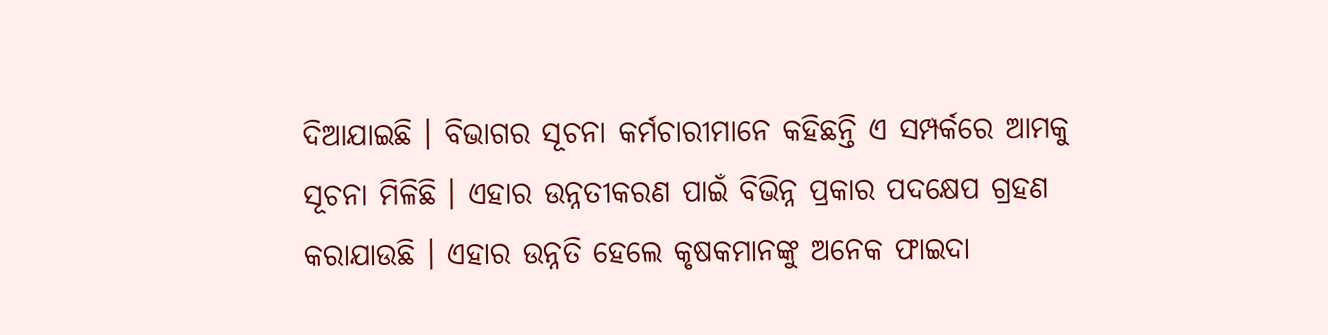ଦିଆଯାଇଛି । ବିଭାଗର ସୂଚନା କର୍ମଚାରୀମାନେ କହିଛନ୍ତି ଏ ସମ୍ପର୍କରେ ଆମକୁ ସୂଚନା ମିଳିଛି । ଏହାର ଉନ୍ନତୀକରଣ ପାଇଁ ବିଭିନ୍ନ ପ୍ରକାର ପଦକ୍ଷେପ ଗ୍ରହଣ କରାଯାଉଛି । ଏହାର ଉନ୍ନତି ହେଲେ କୃଷକମାନଙ୍କୁ ଅନେକ ଫାଇଦା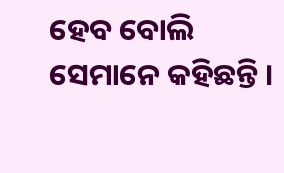ହେବ ବୋଲି ସେମାନେ କହିଛନ୍ତି ।